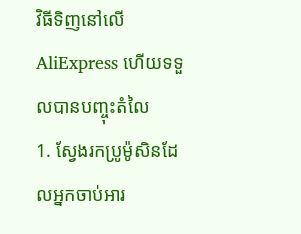វិធីទិញនៅលើ AliExpress ហើយទទួលបានបញ្ចុះតំលៃ
1. ស្វែងរកប្រូម៉ូសិនដែលអ្នកចាប់អារ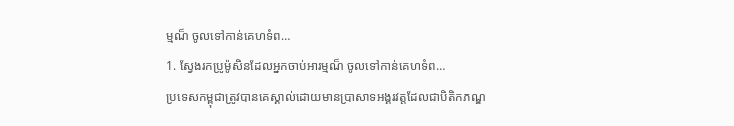ម្មណ៏ ចូលទៅកាន់គេហទំព…
1. ស្វែងរកប្រូម៉ូសិនដែលអ្នកចាប់អារម្មណ៏ ចូលទៅកាន់គេហទំព…
ប្រទេសកម្ពុជាត្រូវបានគេស្គាល់ដោយមានប្រាសាទអង្គរវត្តដែលជាបិតិកភណ្ឌ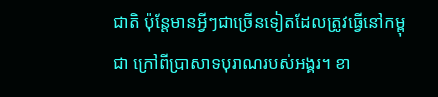ជាតិ ប៉ុន្តែមានអ្វីៗជាច្រើនទៀតដែលត្រូវធ្វើនៅកម្ពុជា ក្រៅពីប្រាសាទបុរាណរបស់អង្គរ។ ខា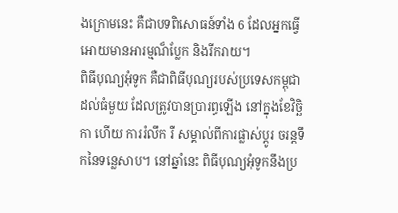ងក្រោមនេះ គឺជាបទពិសោធន៍ទាំង 6 ដែលអ្នកធ្វើអោយមានអារម្មណ៏ប្លែក និងរីករាយ។
ពិធីបុណ្យអុំទូក គឺជាពិធីបុណ្យរបស់ប្រទេសកម្ពុជា ដល់ធំមួយ ដែលត្រូវបានប្រារព្ធឡើង នៅក្នុងខែវិច្ឆិកា ហើយ ការរំលឹក រឺ សម្គាល់ពីការផ្លាស់ប្តូរ ចរន្តទឹកនៃទន្លេសាប។ នៅឆ្នាំនេះ ពិធីបុណ្យអុំទូកនឹងប្រ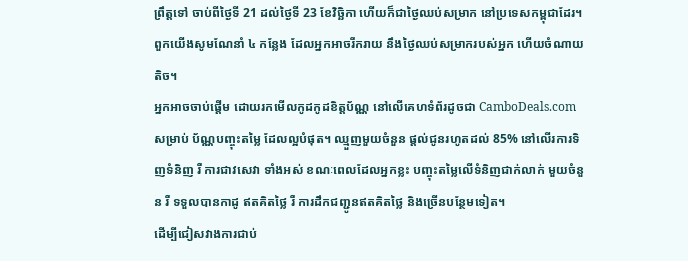ព្រឹត្តទៅ ចាប់ពីថ្ងៃទី 21 ដល់ថ្ងៃទី 23 ខែវិច្ឆិកា ហើយក៏ជាថ្ងៃឈប់សម្រាក នៅប្រទេសកម្ពុជាដែរ។ ពួកយើងសូមណែនាំ ៤ កន្លែង ដែលអ្នកអាចរីករាយ នឹងថ្ងៃឈប់សម្រាករបស់អ្នក ហើយចំណាយតិច។
អ្នកអាចចាប់ផ្ដើម ដោយរកមើលកូដកូដខិត្តប័ណ្ណ នៅលើគេហទំព័រដូចជា CamboDeals.com សម្រាប់ ប័ណ្ណបញ្ចុះតម្លៃ ដែលល្អបំផុត។ ឈ្មួញមួយចំនួន ផ្តល់ជូនរហូតដល់ 85% នៅលើរការទិញទំនិញ រឺ ការជាវសេវា ទាំងអស់ ខណៈពេលដែលអ្នកខ្លះ បញ្ចុះតម្លៃលើទំនិញជាក់លាក់ មួយចំនួន រឺ ទទួលបានកាដូ ឥតគិតថ្លៃ រឺ ការដឹកជញ្ជូនឥតគិតថ្លៃ និងច្រើនបន្ថែមទៀត។
ដើម្បីជៀសវាងការជាប់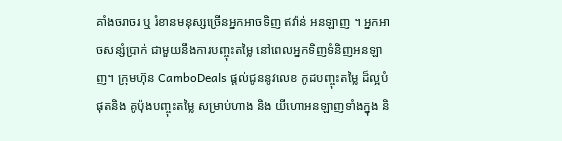គាំងចរាចរ ឬ រំខានមនុស្សច្រើនអ្នកអាចទិញ ឥវ៉ាន់ អនឡាញ ។ អ្នកអាចសន្សំប្រាក់ ជាមួយនឹងការបញ្ចុះតម្លៃ នៅពេលអ្នកទិញទំនិញអនឡាញ។ ក្រុមហ៊ុន CamboDeals ផ្តល់ជូននូវលេខ កូដបញ្ចុះតម្លៃ ដ៏ល្អបំផុតនិង គូប៉ុងបញ្ចុះតម្លៃ សម្រាប់ហាង និង យីហោអនឡាញទាំងក្នុង និ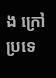ង ក្រៅប្រទេ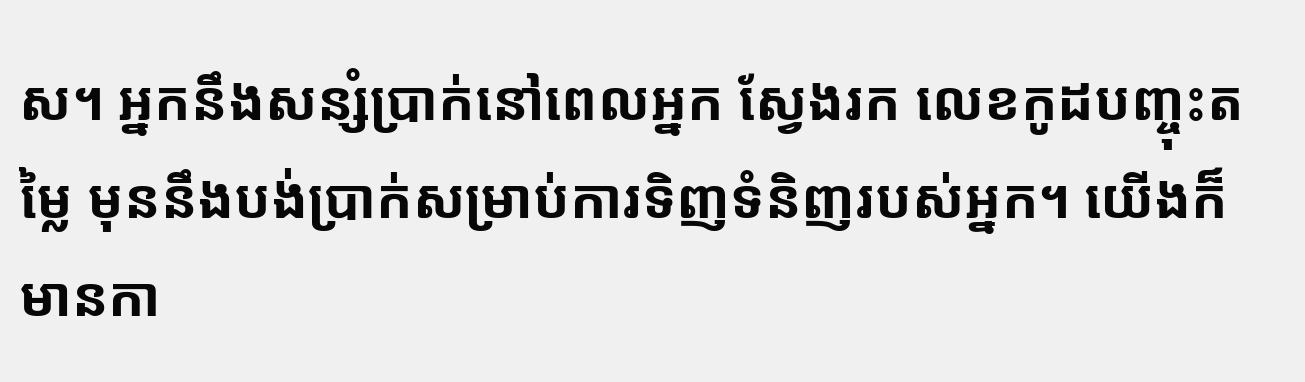ស។ អ្នកនឹងសន្សំប្រាក់នៅពេលអ្នក ស្វែងរក លេខកូដបញ្ចុះតម្លៃ មុននឹងបង់ប្រាក់សម្រាប់ការទិញទំនិញរបស់អ្នក។ យើងក៏មានកា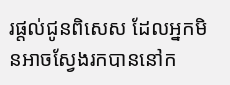រផ្តល់ជូនពិសេស ដែលអ្នកមិនអាចស្វែងរកបាននៅក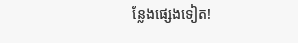ន្លែងផ្សេងទៀត!